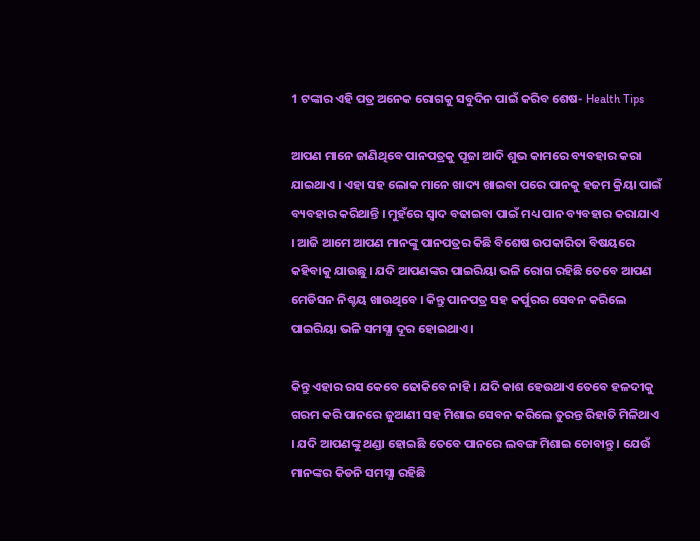1 ଟଙ୍କାର ଏହି ପତ୍ର ଅନେକ ରୋଗକୁ ସବୁଦିନ ପାଇଁ କରିବ ଶେଷ- Health Tips

ଆପଣ ମାନେ ଜାଣିଥିବେ ପାନପତ୍ରକୁ ପୂଜା ଆଦି ଶୁଭ କାମରେ ବ୍ୟବହାର କରା ଯାଇଥାଏ । ଏହା ସହ ଲୋକ ମାନେ ଖାଦ୍ୟ ଖାଇବା ପରେ ପାନକୁ ହଜମ କ୍ରିୟା ପାଇଁ ବ୍ୟବହାର କରିଥାନ୍ତି । ମୁହଁରେ ସ୍ଵାଦ ବଢାଇବା ପାଇଁ ମଧ୍ୟ ପାନ ବ୍ୟବହାର କରାଯାଏ । ଆଜି ଆମେ ଆପଣ ମାନଙ୍କୁ ପାନପତ୍ରର କିଛି ବିଶେଷ ଉପକାରିତା ବିଷୟରେ କହିବାକୁ ଯାଉଛୁ । ଯଦି ଆପଣଙ୍କର ପାଇରିୟା ଭଳି ରୋଗ ରହିଛି ତେବେ ଆପଣ ମେଡିସନ ନିଶ୍ଚୟ ଖାଉଥିବେ । କିନ୍ତୁ ପାନପତ୍ର ସହ କର୍ପୁରର ସେବନ କରିଲେ ପାଇରିୟା ଭଳି ସମସ୍ଯା ଦୂର ହୋଇଥାଏ ।

କିନ୍ତୁ ଏହାର ରସ କେବେ ଢୋକିବେ ନାହି । ଯଦି କାଶ ହେଉଥାଏ ତେବେ ହଳଦୀକୁ ଗରମ କରି ପାନରେ ଜୁଆଣୀ ସହ ମିଶାଇ ସେବନ କରିଲେ ତୁରନ୍ତ ରିହାତି ମିଳିଥାଏ । ଯଦି ଆପଣଙ୍କୁ ଥଣ୍ଡା ହୋଇଛି ତେବେ ପାନରେ ଲବଙ୍ଗ ମିଶାଇ ଚୋବାନ୍ତୁ । ଯେଉଁ ମାନଙ୍କର କିଡନି ସମସ୍ଯା ରହିଛି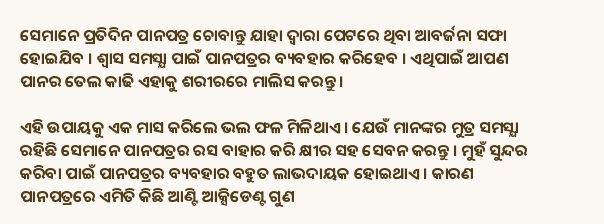ସେମାନେ ପ୍ରତିଦିନ ପାନପତ୍ର ଚୋବାନ୍ତୁ ଯାହା ଦ୍ଵାରା ପେଟରେ ଥିବା ଆବର୍ଜନା ସଫା ହୋଇଯିବ । ଶ୍ଵାସ ସମସ୍ଯା ପାଇଁ ପାନପତ୍ରର ବ୍ୟବହାର କରିହେବ । ଏଥିପାଇଁ ଆପଣ ପାନର ତେଲ କାଢି ଏହାକୁ ଶରୀରରେ ମାଲିସ କରନ୍ତୁ ।

ଏହି ଉପାୟକୁ ଏକ ମାସ କରିଲେ ଭଲ ଫଳ ମିଳିଥାଏ । ଯେଉଁ ମାନଙ୍କର ମୁତ୍ର ସମସ୍ଯା ରହିଛି ସେମାନେ ପାନପତ୍ରର ରସ ବାହାର କରି କ୍ଷୀର ସହ ସେବନ କରନ୍ତୁ । ମୁହଁ ସୁନ୍ଦର କରିବା ପାଇଁ ପାନପତ୍ରର ବ୍ୟବହାର ବହୁତ ଲାଭଦାୟକ ହୋଇଥାଏ । କାରଣ ପାନପତ୍ରରେ ଏମିତି କିଛି ଆଣ୍ଟି ଆକ୍ସିଡେଣ୍ଟ ଗୁଣ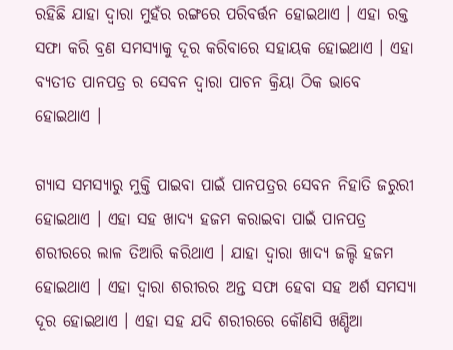ରହିଛି ଯାହା ଦ୍ଵାରା ମୁହଁର ରଙ୍ଗରେ ପରିବର୍ତ୍ତନ ହୋଇଥାଏ । ଏହା ରକ୍ତ ସଫା କରି ବ୍ରଣ ସମସ୍ଯାକୁ ଦୂର କରିବାରେ ସହାୟକ ହୋଇଥାଏ । ଏହା ବ୍ଯତୀତ ପାନପତ୍ର ର ସେବନ ଦ୍ଵାରା ପାଚନ କ୍ରିୟା ଠିକ ଭାବେ ହୋଇଥାଏ ।

ଗ୍ଯାସ ସମସ୍ୟାରୁ ମୁକ୍ତି ପାଇବା ପାଇଁ ପାନପତ୍ରର ସେବନ ନିହାତି ଜରୁରୀ ହୋଇଥାଏ । ଏହା ସହ ଖାଦ୍ଯ ହଜମ କରାଇବା ପାଇଁ ପାନପତ୍ର ଶରୀରରେ ଲାଳ ତିଆରି କରିଥାଏ । ଯାହା ଦ୍ଵାରା ଖାଦ୍ୟ ଜଲ୍ଦି ହଜମ ହୋଇଥାଏ । ଏହା ଦ୍ଵାରା ଶରୀରର ଅନ୍ତ ସଫା ହେବା ସହ ଅର୍ଶ ସମସ୍ଯା ଦୂର ହୋଇଥାଏ । ଏହା ସହ ଯଦି ଶରୀରରେ କୌଣସି ଖଣ୍ଡିଆ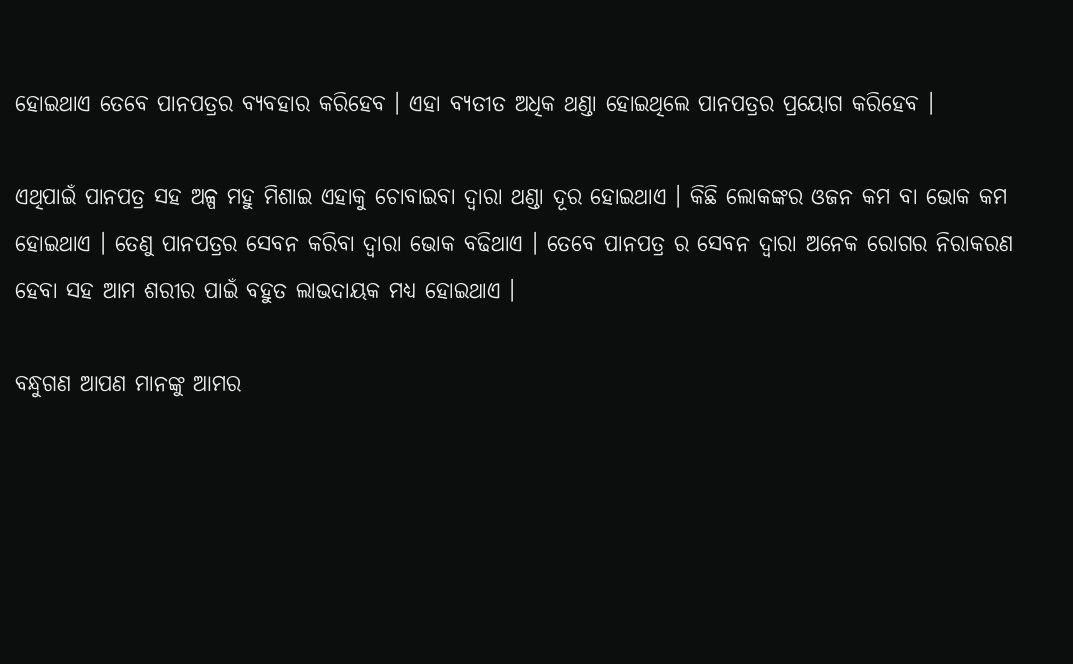ହୋଇଥାଏ ତେବେ ପାନପତ୍ରର ବ୍ୟବହାର କରିହେବ । ଏହା ବ୍ଯତୀତ ଅଧିକ ଥଣ୍ଡା ହୋଇଥିଲେ ପାନପତ୍ରର ପ୍ରୟୋଗ କରିହେବ ।

ଏଥିପାଇଁ ପାନପତ୍ର ସହ ଅଳ୍ପ ମହୁ ମିଶାଇ ଏହାକୁ ଚୋବାଇବା ଦ୍ଵାରା ଥଣ୍ଡା ଦୂର ହୋଇଥାଏ । କିଛି ଲୋକଙ୍କର ଓଜନ କମ ବା ଭୋକ କମ ହୋଇଥାଏ । ତେଣୁ ପାନପତ୍ରର ସେବନ କରିବା ଦ୍ଵାରା ଭୋକ ବଢିଥାଏ । ତେବେ ପାନପତ୍ର ର ସେବନ ଦ୍ଵାରା ଅନେକ ରୋଗର ନିରାକରଣ ହେବା ସହ ଆମ ଶରୀର ପାଇଁ ବହୁତ ଲାଭଦାୟକ ମଧ୍ୟ ହୋଇଥାଏ ।

ବନ୍ଧୁଗଣ ଆପଣ ମାନଙ୍କୁ ଆମର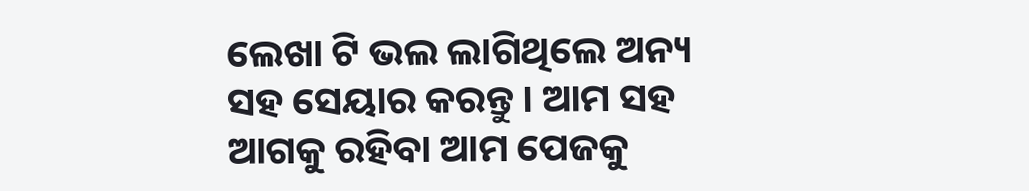ଲେଖା ଟି ଭଲ ଲାଗିଥିଲେ ଅନ୍ୟ ସହ ସେୟାର କରନ୍ତୁ । ଆମ ସହ ଆଗକୁ ରହିବା ଆମ ପେଜକୁ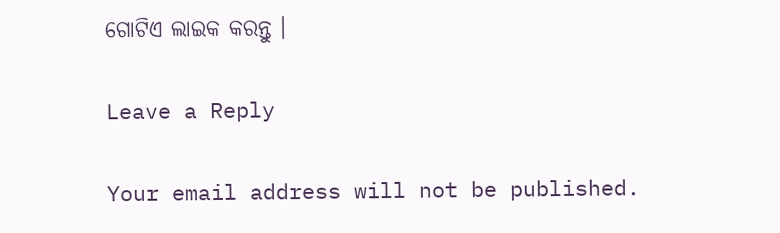ଗୋଟିଏ ଲାଇକ କରନ୍ତୁ ।

Leave a Reply

Your email address will not be published.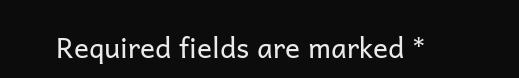Required fields are marked *